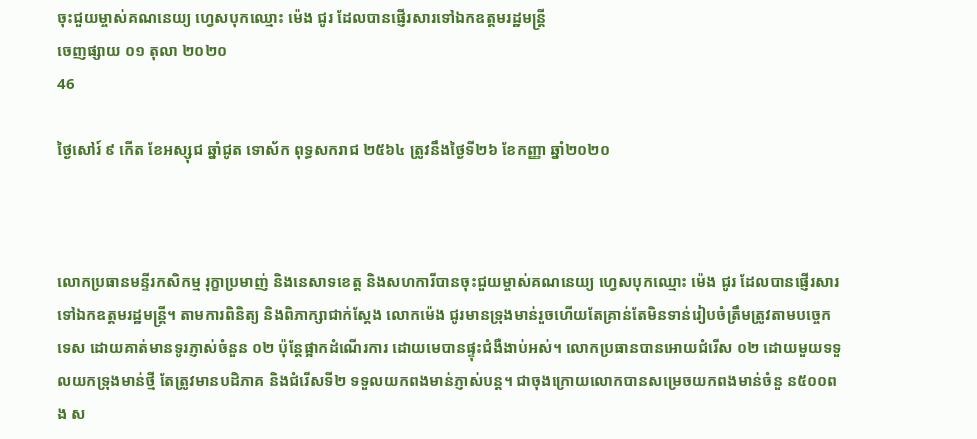ចុះជួយម្ចាស់គណនេយ្យ ហ្វេសបុកឈ្មោះ ម៉េង ជូរ ដែលបានផ្ញើរសារទៅឯកឧត្តមរដ្ឋមន្រ្តី
ចេញផ្សាយ ០១ តុលា ២០២០
46

ថ្ងៃសៅរ៍ ៩ កើត ខែអស្សុជ ឆ្នាំជូត ទោស័ក ពុទ្ធសករាជ ២៥៦៤ ត្រូវនឹងថ្ងៃទី២៦ ខែកញ្ញា ឆ្នាំ២០២០



លោកប្រធានមន្ទីរកសិកម្ម រុក្ខាប្រមាញ់ និងនេសាទខេត្ត និងសហការីបានចុះជួយម្ចាស់គណនេយ្យ ហ្វេសបុកឈ្មោះ ម៉េង ជូរ ដែលបានផ្ញើរសារទៅឯកឧត្តមរដ្ឋមន្រ្តី។ តាមការពិនិត្យ និងពិភាក្សាជាក់ស្តែង លោកម៉េង ជូរមានទ្រុងមាន់រួចហើយតែគ្រាន់តែមិនទាន់រៀបចំត្រឹមត្រូវតាមបច្ចេកទេស ដោយគាត់មានទូរភ្ញាស់ចំនួន ០២ ប៉ុន្តែផ្អាកដំណើរការ ដោយមេបានផ្ទុះជំងឺងាប់អស់។ លោកប្រធានបានអោយជំរើស ០២ ដោយមួយទទួលយកទ្រុងមាន់ថ្មី តែត្រូវមានបដិភាគ និងជំរើសទី២ ទទួលយកពងមាន់ភ្ញាស់បន្ត។ ជាចុងក្រោយលោកបានសម្រេចយកពងមាន់ចំនួ ន៥០០ពង ស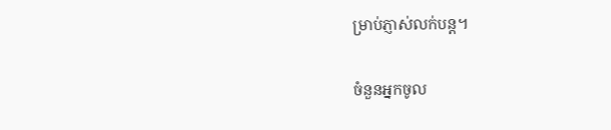ម្រាប់ភ្ញាស់លក់បន្ត។

ចំនួនអ្នកចូល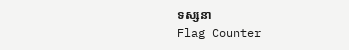ទស្សនា
Flag Counter